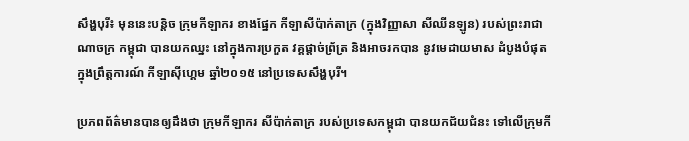សឹង្ហបុរី៖ មុននេះបន្តិច ក្រុមកីឡាករ ខាងផ្នែក កីឡាសីប៉ាក់តាក្រ (ក្នុងវិញ្ញាសា សីឈីនឡូន) របស់ព្រះរាជាណាចក្រ កម្ពុជា បានយកឈ្នះ នៅក្នុងការប្រកួត វគ្គផ្តាច់ព្រ័ត្រ និងអាចរកបាន នូវមេដាយមាស ដំបូងបំផុត ក្នុងព្រឹត្តការណ៍ កីឡាស៊ីហ្គេម ឆ្នាំ២០១៥ នៅប្រទេសសឹង្ហបុរី។

ប្រភពព័ត៌មានបានឲ្យដឹងថា ក្រុមកីឡាករ សីប៉ាក់តាក្រ របស់ប្រទេសកម្ពុជា បានយកជ័យជំនះ ទៅលើក្រុមកី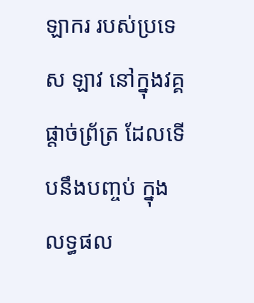ឡាករ របស់ប្រទេស ឡាវ នៅក្នុងវគ្គផ្តាច់ព្រ័ត្រ ដែលទើបនឹងបញ្ចប់ ក្នុងលទ្ធផល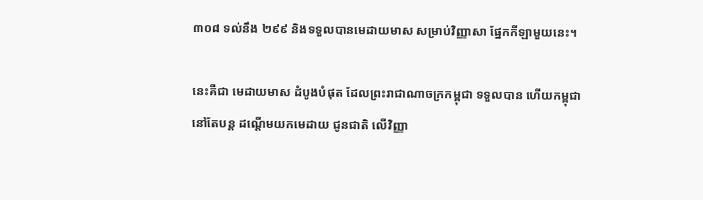៣០៨ ទល់នឹង ២៩៩ និងទទួលបានមេដាយមាស សម្រាប់វិញ្ញាសា ផ្នែកកីឡាមួយនេះ។

នេះគឺជា មេដាយមាស ដំបូងបំផុត ដែលព្រះរាជាណាចក្រកម្ពុជា ទទួលបាន ហើយកម្ពុជា នៅតែបន្ត ដណ្តើមយកមេដាយ ជូនជាតិ លើវិញ្ញា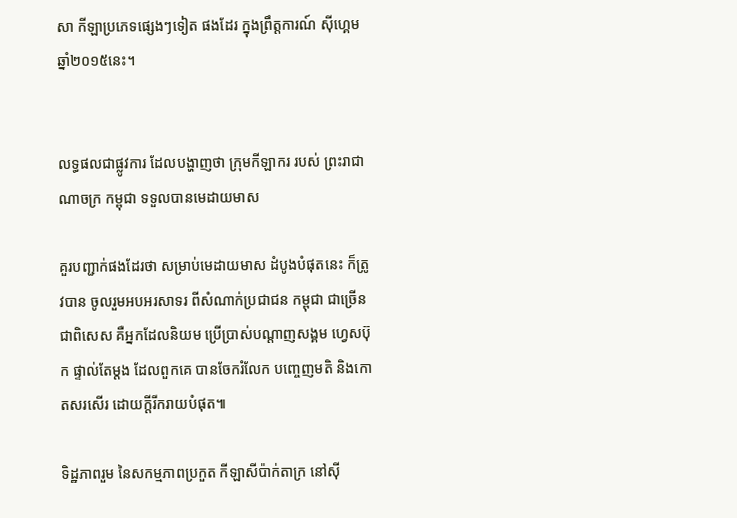សា កីឡាប្រភេទផ្សេងៗទៀត ផងដែរ ក្នុងព្រឹត្តការណ៍ ស៊ីហ្គេម ឆ្នាំ២០១៥នេះ។


លទ្ធផលជាផ្លូវការ ដែលបង្ហាញថា ក្រុមកីឡាករ របស់ ព្រះរាជាណាចក្រ កម្ពុជា ទទួលបានមេដាយមាស

គួរបញ្ជាក់ផងដែរថា សម្រាប់មេដាយមាស ដំបូងបំផុតនេះ ក៏ត្រូវបាន ចូលរួមអបអរសាទរ ពីសំណាក់ប្រជាជន កម្ពុជា ជាច្រើន ជាពិសេស គឺអ្នកដែលនិយម ប្រើប្រាស់បណ្តាញសង្គម ហ្វេសប៊ុក ផ្ទាល់តែម្តង ដែលពួកគេ បានចែករំលែក បញ្ចេញមតិ និងកោតសរសើរ ដោយក្តីរីករាយបំផុត៕

ទិដ្ឋភាពរួម នៃសកម្មភាពប្រកួត កីឡាសីប៉ាក់តាក្រ នៅស៊ី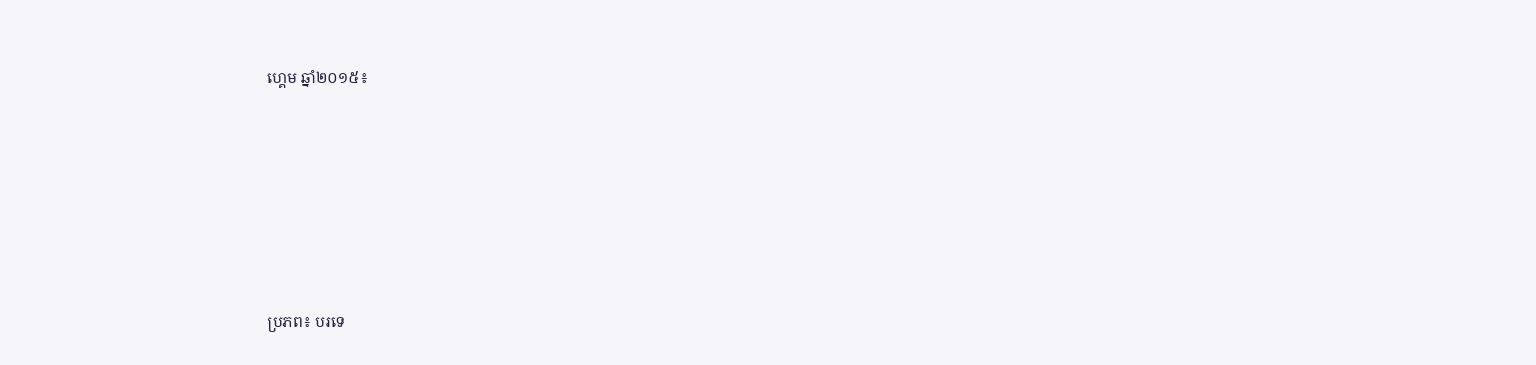ហ្គេម ឆ្នាំ២០១៥៖







ប្រភព៖ បរទេ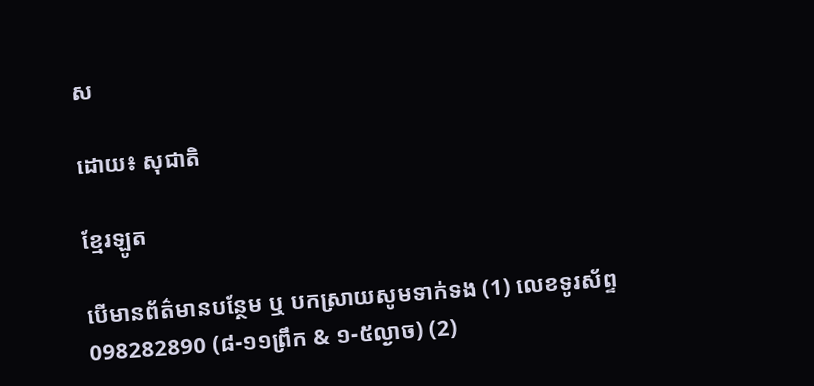ស

ដោយ៖ សុជាតិ

ខ្មែរឡូត

បើមានព័ត៌មានបន្ថែម ឬ បកស្រាយសូមទាក់ទង (1) លេខទូរស័ព្ទ 098282890 (៨-១១ព្រឹក & ១-៥ល្ងាច) (2)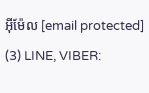អ៊ីម៉ែល [email protected] (3) LINE, VIBER: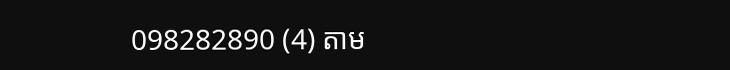098282890 (4) តាម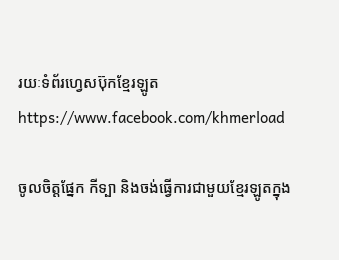រយៈទំព័រហ្វេសប៊ុកខ្មែរឡូត https://www.facebook.com/khmerload

ចូលចិត្តផ្នែក កីទ្បា និងចង់ធ្វើការជាមួយខ្មែរឡូតក្នុង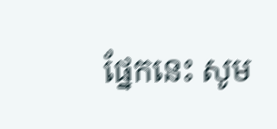ផ្នែកនេះ សូម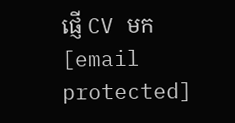ផ្ញើ CV មក [email protected]